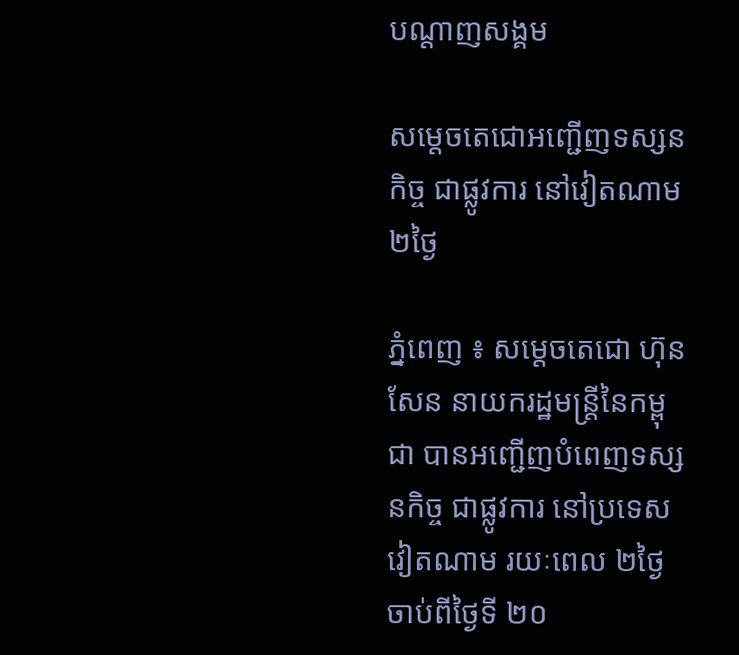បណ្តាញសង្គម

សម្តេចតេជោអញ្ជើញទស្សនកិច្ច ជាផ្លូវការ នៅវៀតណាម ២ថ្ងៃ

ភ្នំពេញ ៖ សម្តេចតេជោ ហ៊ុន សែន នាយករដ្ឋមន្រ្តីនៃកម្ពុជា បានអញ្ជើញបំពេញទស្សនកិច្ច ជាផ្លូវការ នៅប្រទេសវៀតណាម រយៈពេល ២ថ្ងៃ ចាប់ពីថ្ងៃទី ២០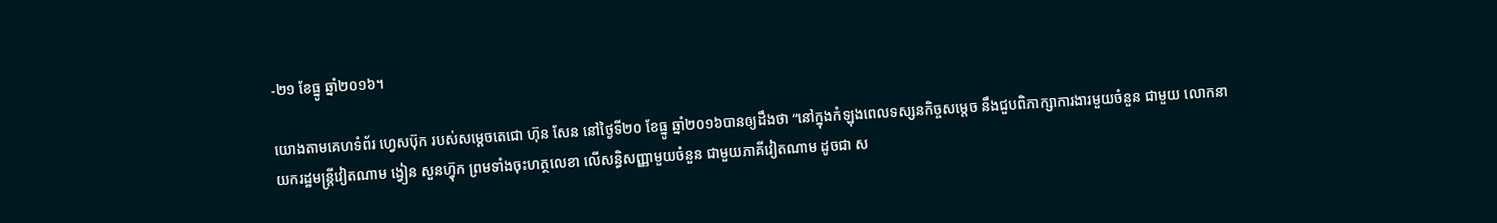-២១ ខែធ្នូ ឆ្នាំ២០១៦។

យោងតាមគេហទំព័រ ហ្វេសប៊ុក របស់សម្ដេចតេជោ ហ៊ុន សែន នៅថ្ងៃទី២០ ខែធ្នូ ឆ្នាំ២០១៦បានឲ្យដឹងថា “នៅក្នុងកំឡុងពេលទស្សនកិច្ចសម្តេច នឹងជួបពិភាក្សាការងារមួយចំនួន ជាមួយ លោកនាយករដ្ឋមន្រ្តីវៀតណាម ង្វៀន សួនហ្វ៊ុក ព្រមទាំងចុះហត្ថលេខា លើសន្ធិសញ្ញាមួយចំនួន ជាមួយភាគីវៀតណាម ដូចជា ស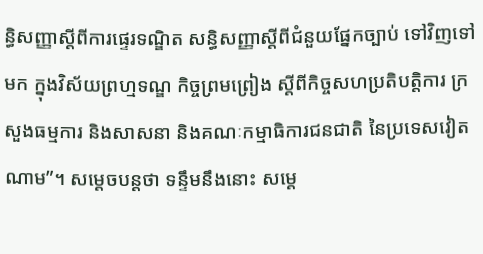ន្ធិសញ្ញាស្តីពីការផ្ទេរទណ្ឌិត សន្ធិសញ្ញាស្តីពីជំនួយផ្នែកច្បាប់ ទៅវិញទៅមក ក្នុងវិស័យព្រហ្មទណ្ឌ កិច្ចព្រមព្រៀង ស្តីពីកិច្ចសហប្រតិបត្តិការ ក្រសួងធម្មការ និងសាសនា និងគណៈកម្មាធិការជនជាតិ នៃប្រទេសវៀតណាម”។ សម្ដេចបន្ដថា ទន្ទឹមនឹងនោះ សម្តេ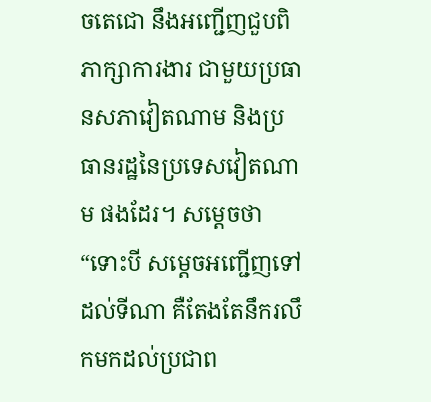ចតេជោ នឹងអញ្ជើញជួបពិភាក្សាការងារ ជាមួយប្រធានសភាវៀតណាម និងប្រធានរដ្ឋនៃប្រទេសវៀតណាម ផងដែរ។ សម្ដេចថា “ទោះបី សម្តេចអញ្ជើញទៅដល់ទីណា គឺតែងតែនឹករលឹកមកដល់ប្រជាព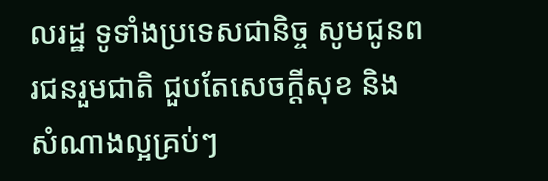លរដ្ឋ ទូទាំងប្រទេសជានិច្ច សូមជូនពរជនរួមជាតិ ជួបតែសេចក្តីសុខ និងសំណាងល្អគ្រប់ៗ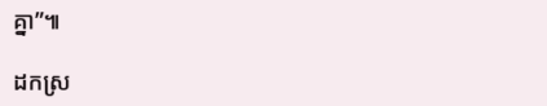គ្នា”៕

ដកស្រ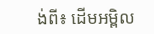ង់ពី៖ ដើមអម្ពិល